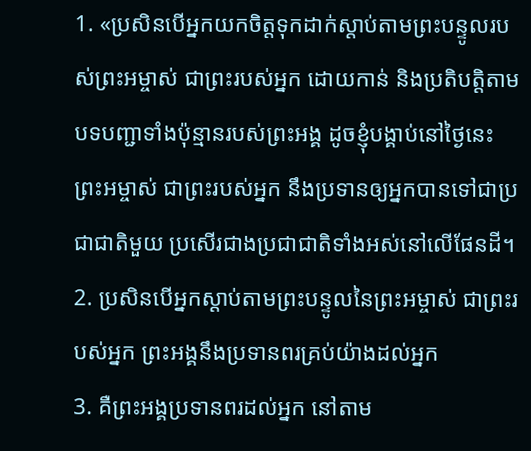1. «ប្រសិនបើអ្នកយកចិត្តទុកដាក់ស្ដាប់តាមព្រះបន្ទូលរបស់ព្រះអម្ចាស់ ជាព្រះរបស់អ្នក ដោយកាន់ និងប្រតិបត្តិតាមបទបញ្ជាទាំងប៉ុន្មានរបស់ព្រះអង្គ ដូចខ្ញុំបង្គាប់នៅថ្ងៃនេះ ព្រះអម្ចាស់ ជាព្រះរបស់អ្នក នឹងប្រទានឲ្យអ្នកបានទៅជាប្រជាជាតិមួយ ប្រសើរជាងប្រជាជាតិទាំងអស់នៅលើផែនដី។
2. ប្រសិនបើអ្នកស្ដាប់តាមព្រះបន្ទូលនៃព្រះអម្ចាស់ ជាព្រះរបស់អ្នក ព្រះអង្គនឹងប្រទានពរគ្រប់យ៉ាងដល់អ្នក
3. គឺព្រះអង្គប្រទានពរដល់អ្នក នៅតាម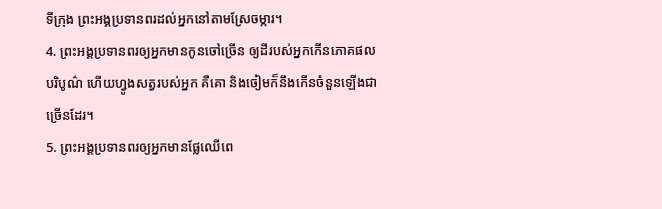ទីក្រុង ព្រះអង្គប្រទានពរដល់អ្នកនៅតាមស្រែចម្ការ។
4. ព្រះអង្គប្រទានពរឲ្យអ្នកមានកូនចៅច្រើន ឲ្យដីរបស់អ្នកកើនភោគផលបរិបូណ៌ ហើយហ្វូងសត្វរបស់អ្នក គឺគោ និងចៀមក៏នឹងកើនចំនួនឡើងជាច្រើនដែរ។
5. ព្រះអង្គប្រទានពរឲ្យអ្នកមានផ្លែឈើពេ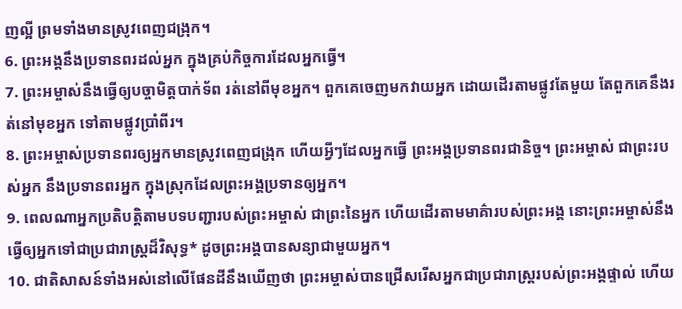ញល្អី ព្រមទាំងមានស្រូវពេញជង្រុក។
6. ព្រះអង្គនឹងប្រទានពរដល់អ្នក ក្នុងគ្រប់កិច្ចការដែលអ្នកធ្វើ។
7. ព្រះអម្ចាស់នឹងធ្វើឲ្យបច្ចាមិត្តបាក់ទ័ព រត់នៅពីមុខអ្នក។ ពួកគេចេញមកវាយអ្នក ដោយដើរតាមផ្លូវតែមួយ តែពួកគេនឹងរត់នៅមុខអ្នក ទៅតាមផ្លូវប្រាំពីរ។
8. ព្រះអម្ចាស់ប្រទានពរឲ្យអ្នកមានស្រូវពេញជង្រុក ហើយអ្វីៗដែលអ្នកធ្វើ ព្រះអង្គប្រទានពរជានិច្ច។ ព្រះអម្ចាស់ ជាព្រះរបស់អ្នក នឹងប្រទានពរអ្នក ក្នុងស្រុកដែលព្រះអង្គប្រទានឲ្យអ្នក។
9. ពេលណាអ្នកប្រតិបត្តិតាមបទបញ្ជារបស់ព្រះអម្ចាស់ ជាព្រះនៃអ្នក ហើយដើរតាមមាគ៌ារបស់ព្រះអង្គ នោះព្រះអម្ចាស់នឹងធ្វើឲ្យអ្នកទៅជាប្រជារាស្ត្រដ៏វិសុទ្ធ* ដូចព្រះអង្គបានសន្យាជាមួយអ្នក។
10. ជាតិសាសន៍ទាំងអស់នៅលើផែនដីនឹងឃើញថា ព្រះអម្ចាស់បានជ្រើសរើសអ្នកជាប្រជារាស្ត្ររបស់ព្រះអង្គផ្ទាល់ ហើយ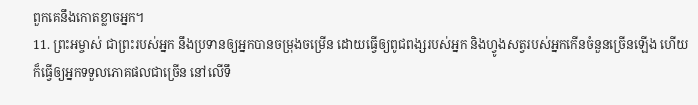ពួកគេនឹងកោតខ្លាចអ្នក។
11. ព្រះអម្ចាស់ ជាព្រះរបស់អ្នក នឹងប្រទានឲ្យអ្នកបានចម្រុងចម្រើន ដោយធ្វើឲ្យពូជពង្សរបស់អ្នក និងហ្វូងសត្វរបស់អ្នកកើនចំនួនច្រើនឡើង ហើយក៏ធ្វើឲ្យអ្នកទទួលភោគផលជាច្រើន នៅលើទឹ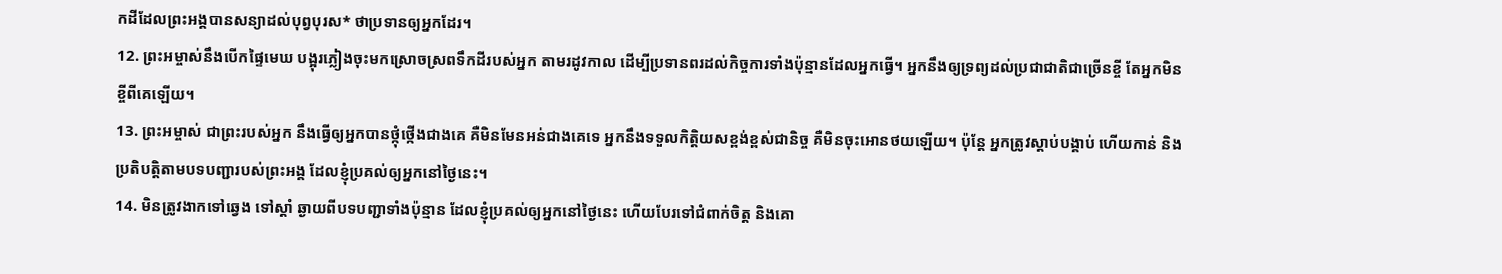កដីដែលព្រះអង្គបានសន្យាដល់បុព្វបុរស* ថាប្រទានឲ្យអ្នកដែរ។
12. ព្រះអម្ចាស់នឹងបើកផ្ទៃមេឃ បង្អុរភ្លៀងចុះមកស្រោចស្រពទឹកដីរបស់អ្នក តាមរដូវកាល ដើម្បីប្រទានពរដល់កិច្ចការទាំងប៉ុន្មានដែលអ្នកធ្វើ។ អ្នកនឹងឲ្យទ្រព្យដល់ប្រជាជាតិជាច្រើនខ្ចី តែអ្នកមិនខ្ចីពីគេឡើយ។
13. ព្រះអម្ចាស់ ជាព្រះរបស់អ្នក នឹងធ្វើឲ្យអ្នកបានថ្កុំថ្កើងជាងគេ គឺមិនមែនអន់ជាងគេទេ អ្នកនឹងទទួលកិត្តិយសខ្ពង់ខ្ពស់ជានិច្ច គឺមិនចុះអោនថយឡើយ។ ប៉ុន្តែ អ្នកត្រូវស្ដាប់បង្គាប់ ហើយកាន់ និងប្រតិបត្តិតាមបទបញ្ជារបស់ព្រះអង្គ ដែលខ្ញុំប្រគល់ឲ្យអ្នកនៅថ្ងៃនេះ។
14. មិនត្រូវងាកទៅឆ្វេង ទៅស្ដាំ ឆ្ងាយពីបទបញ្ជាទាំងប៉ុន្មាន ដែលខ្ញុំប្រគល់ឲ្យអ្នកនៅថ្ងៃនេះ ហើយបែរទៅជំពាក់ចិត្ត និងគោ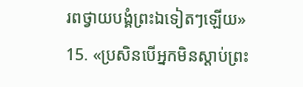រពថ្វាយបង្គំព្រះឯទៀតៗឡើយ»
15. «ប្រសិនបើអ្នកមិនស្ដាប់ព្រះ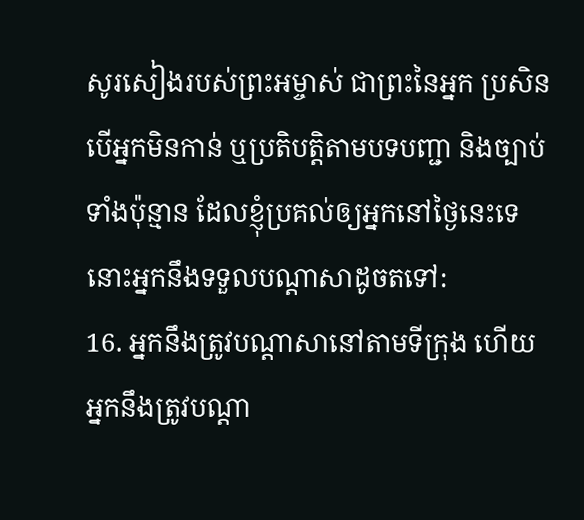សូរសៀងរបស់ព្រះអម្ចាស់ ជាព្រះនៃអ្នក ប្រសិនបើអ្នកមិនកាន់ ឬប្រតិបត្តិតាមបទបញ្ជា និងច្បាប់ទាំងប៉ុន្មាន ដែលខ្ញុំប្រគល់ឲ្យអ្នកនៅថ្ងៃនេះទេ នោះអ្នកនឹងទទួលបណ្ដាសាដូចតទៅ:
16. អ្នកនឹងត្រូវបណ្ដាសានៅតាមទីក្រុង ហើយអ្នកនឹងត្រូវបណ្ដា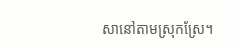សានៅតាមស្រុកស្រែ។